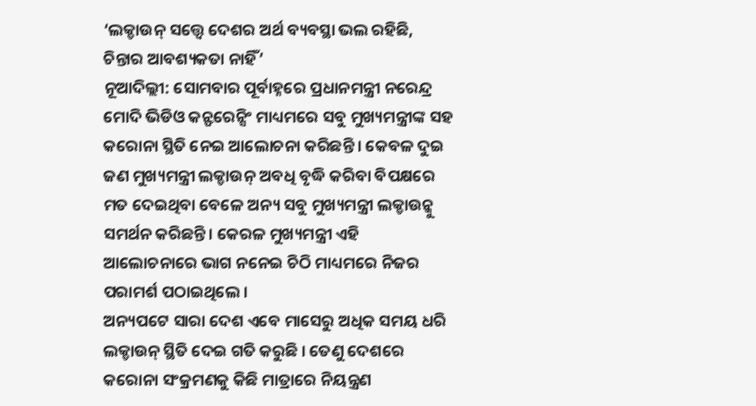‘ଲକ୍ଡାଉନ୍ ସତ୍ତ୍ୱେ ଦେଶର ଅର୍ଥ ବ୍ୟବସ୍ଥା ଭଲ ରହିଛି, ଚିନ୍ତାର ଆବଶ୍ୟକତା ନାହିଁ’
ନୂଆଦିଲ୍ଲୀ: ସୋମବାର ପୂର୍ବାହ୍ନରେ ପ୍ରଧାନମନ୍ତ୍ରୀ ନରେନ୍ଦ୍ର ମୋଦି ଭିଡିଓ କନ୍ଫରେନ୍ସିଂ ମାଧ୍ୟମରେ ସବୁ ମୁଖ୍ୟମନ୍ତ୍ରୀଙ୍କ ସହ କରୋନା ସ୍ଥିତି ନେଇ ଆଲୋଚନା କରିଛନ୍ତି । କେବଳ ଦୁଇ ଜଣ ମୁଖ୍ୟମନ୍ତ୍ରୀ ଲକ୍ଡାଉନ୍ ଅବଧି ବୃଦ୍ଧି କରିବା ବିପକ୍ଷରେ ମତ ଦେଇଥିବା ବେଳେ ଅନ୍ୟ ସବୁ ମୁଖ୍ୟମନ୍ତ୍ରୀ ଲକ୍ଡାଉନ୍କୁ ସମର୍ଥନ କରିଛନ୍ତି । କେରଳ ମୁଖ୍ୟମନ୍ତ୍ରୀ ଏହି ଆଲୋଚନାରେ ଭାଗ ନନେଇ ଚିଠି ମାଧ୍ୟମରେ ନିଜର ପରାମର୍ଶ ପଠାଇଥିଲେ ।
ଅନ୍ୟପଟେ ସାରା ଦେଶ ଏବେ ମାସେରୁ ଅଧିକ ସମୟ ଧରି ଲକ୍ଡାଉନ୍ ସ୍ଥିତି ଦେଇ ଗତି କରୁଛି । ତେଣୁ ଦେଶରେ କରୋନା ସଂକ୍ରମଣକୁ କିଛି ମାତ୍ରାରେ ନିୟନ୍ତ୍ରଣ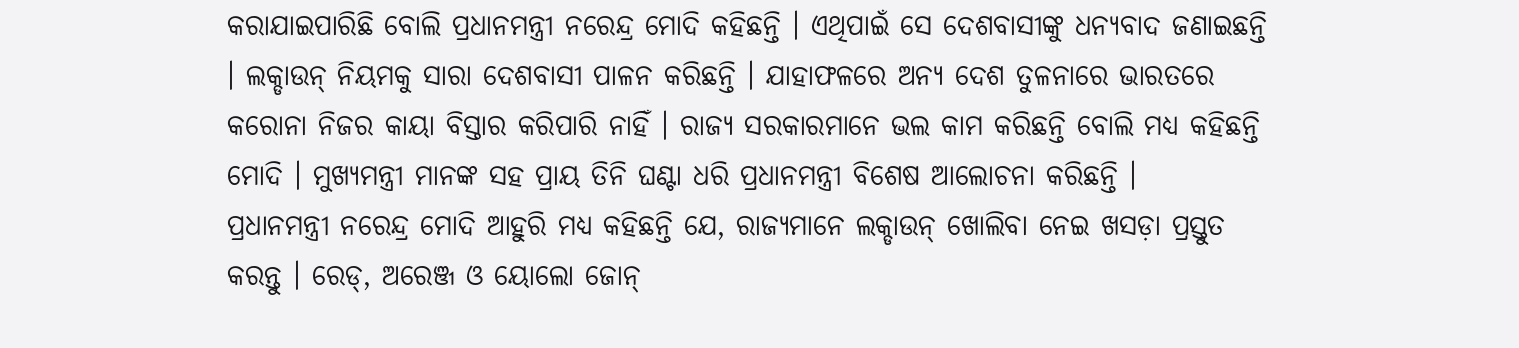କରାଯାଇପାରିଛି ବୋଲି ପ୍ରଧାନମନ୍ତ୍ରୀ ନରେନ୍ଦ୍ର ମୋଦି କହିଛନ୍ତି । ଏଥିପାଇଁ ସେ ଦେଶବାସୀଙ୍କୁ ଧନ୍ୟବାଦ ଜଣାଇଛନ୍ତି । ଲକ୍ଡାଉନ୍ ନିୟମକୁ ସାରା ଦେଶବାସୀ ପାଳନ କରିଛନ୍ତି । ଯାହାଫଳରେ ଅନ୍ୟ ଦେଶ ତୁଳନାରେ ଭାରତରେ କରୋନା ନିଜର କାୟା ବିସ୍ତାର କରିପାରି ନାହିଁ । ରାଜ୍ୟ ସରକାରମାନେ ଭଲ କାମ କରିଛନ୍ତି ବୋଲି ମଧ୍ୟ କହିଛନ୍ତି ମୋଦି । ମୁଖ୍ୟମନ୍ତ୍ରୀ ମାନଙ୍କ ସହ ପ୍ରାୟ ତିନି ଘଣ୍ଟା ଧରି ପ୍ରଧାନମନ୍ତ୍ରୀ ବିଶେଷ ଆଲୋଚନା କରିଛନ୍ତି ।
ପ୍ରଧାନମନ୍ତ୍ରୀ ନରେନ୍ଦ୍ର ମୋଦି ଆହୁରି ମଧ୍ୟ କହିଛନ୍ତି ଯେ, ରାଜ୍ୟମାନେ ଲକ୍ଡାଉନ୍ ଖୋଲିବା ନେଇ ଖସଡ଼ା ପ୍ରସ୍ତୁତ କରନ୍ତୁ । ରେଡ୍, ଅରେଞ୍ଜ ଓ ୟୋଲୋ ଜୋନ୍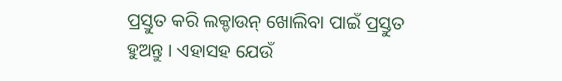ପ୍ରସ୍ତୁତ କରି ଲକ୍ଡାଉନ୍ ଖୋଲିବା ପାଇଁ ପ୍ରସ୍ତୁତ ହୁଅନ୍ତୁ । ଏହାସହ ଯେଉଁ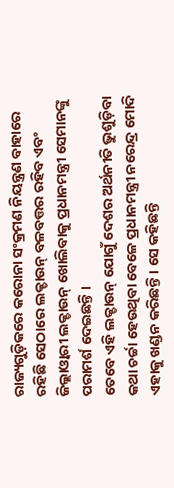ରାଜ୍ୟଗୁଡ଼ିକରେ କରୋନା ସଂକ୍ରମଣ ନିୟନ୍ତ୍ରଣ ବାହାରେ ରହିଛି ସେଠାରେ ଲକ୍ଡାଉନ୍ ବଳବତ୍ତର ରହିବ ଏବଂ ଜିଲ୍ଲାଓ୍ୱାରୀ ଲକ୍ଡାଉନ୍ ଖୋଲିବାକୁ ପ୍ରଧାନମନ୍ତ୍ରୀ ସେମାନଙ୍କୁ ପରାମର୍ଶ ଦେଇଛନ୍ତି ।
ତେବେ ଏହି ଲକ୍ଡାଉନ୍ ଯୋଗୁଁ ଦେଶର ଅର୍ଥନୀତି ଭୁଶୁଡ଼ିବା କଥା ଚର୍ଚ୍ଚା ହେଉଥିବା ବେଳେ ପ୍ରଧାନମନ୍ତ୍ରୀ ନରେନ୍ଦ୍ର ମୋଦି ଏହାକୁ ଖଣ୍ଡନ କରିଛନ୍ତି । ସେ କହିଛନ୍ତି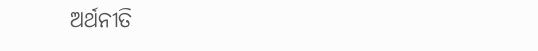ଅର୍ଥନୀତି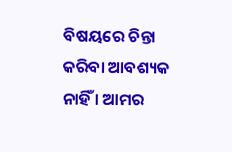ବିଷୟରେ ଚିନ୍ତା କରିବା ଆବଶ୍ୟକ ନାହିଁ । ଆମର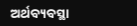ଅର୍ଥବ୍ୟବସ୍ଥା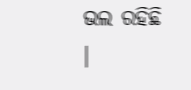ଭଲ ରହିଛି ।